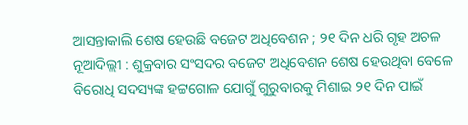ଆସନ୍ତାକାଲି ଶେଷ ହେଉଛି ବଜେଟ ଅଧିବେଶନ ; ୨୧ ଦିନ ଧରି ଗୃହ ଅଚଳ
ନୂଆଦିଲ୍ଲୀ : ଶୁକ୍ରବାର ସଂସଦର ବଜେଟ ଅଧିବେଶନ ଶେଷ ହେଉଥିବା ବେଳେ ବିରୋଧି ସଦସ୍ୟଙ୍କ ହଟ୍ଟଗୋଳ ଯୋଗୁଁ ଗୁରୁବାରକୁ ମିଶାଇ ୨୧ ଦିନ ପାଇଁ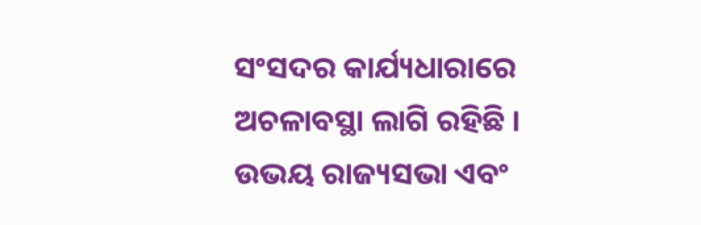ସଂସଦର କାର୍ଯ୍ୟଧାରାରେ ଅଚଳାବସ୍ଥା ଲାଗି ରହିଛି । ଉଭୟ ରାଜ୍ୟସଭା ଏବଂ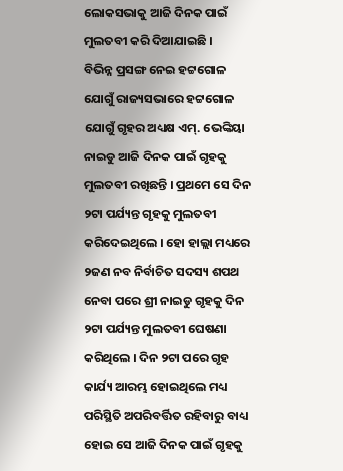ଲୋକସଭାକୁ ଆଜି ଦିନକ ପାଇଁ ମୁଲତବୀ କରି ଦିଆଯାଇଛି ।
ବିଭିନ୍ନ ପ୍ରସଙ୍ଗ ନେଇ ହଟ୍ଟଗୋଳ ଯୋଗୁଁ ରାଜ୍ୟସଭାରେ ହଟ୍ଟଗୋଳ ଯୋଗୁଁ ଗୃହର ଅଧ୍ୟକ୍ଷ ଏମ୍. ଭେଙ୍କିୟା ନାଇଡୁ ଆଜି ଦିନକ ପାଇଁ ଗୃହକୁ ମୁଲତବୀ ରଖିଛନ୍ତି । ପ୍ରଥମେ ସେ ଦିନ ୨ଟା ପର୍ଯ୍ୟନ୍ତ ଗୃହକୁ ମୁଲତବୀ କରିଦେଇଥିଲେ । ହୋ ହାଲ୍ଲା ମଧ୍ୟରେ ୨ଜଣ ନବ ନିର୍ବାଚିତ ସଦସ୍ୟ ଶପଥ ନେବା ପରେ ଶ୍ରୀ ନାଇଡୁ ଗୃହକୁ ଦିନ ୨ଟା ପର୍ଯ୍ୟନ୍ତ ମୁଲତବୀ ଘେଷଣା କରିଥିଲେ । ଦିନ ୨ଟା ପରେ ଗୃହ କାର୍ଯ୍ୟ ଆରମ୍ଭ ହୋଇଥିଲେ ମଧ୍ୟ ପରିସ୍ଥିତି ଅପରିବର୍ତ୍ତିତ ରହିବାରୁ ବାଧ୍ୟ ହୋଇ ସେ ଆଜି ଦିନକ ପାଇଁ ଗୃହକୁ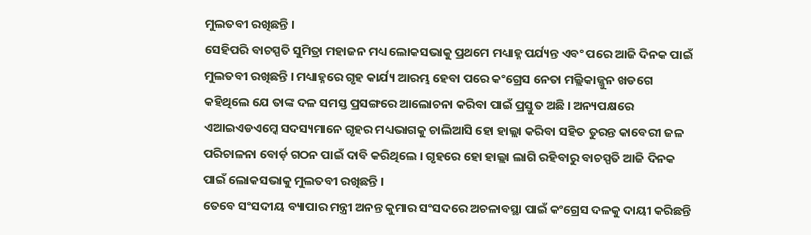ମୁଲତବୀ ରଖିଛନ୍ତି ।
ସେହିପରି ବାଚସ୍ପତି ସୁମିତ୍ରା ମହାଜନ ମଧ୍ୟ ଲୋକସଭାକୁ ପ୍ରଥମେ ମଧ୍ୟାହ୍ନ ପର୍ଯ୍ୟନ୍ତ ଏବଂ ପରେ ଆଜି ଦିନକ ପାଇଁ ମୁଲତବୀ ରଖିଛନ୍ତି । ମଧ୍ୟାହ୍ନରେ ଗୃହ କାର୍ଯ୍ୟ ଆରମ୍ଭ ହେବା ପରେ କଂଗ୍ରେସ ନେତା ମଲ୍ଲିକାଜ୍ଜୁନ ଖଡଗେ କହିଥିଲେ ଯେ ତାଙ୍କ ଦଳ ସମସ୍ତ ପ୍ରସଙ୍ଗରେ ଆଲୋଚନା କରିବା ପାଇଁ ପ୍ରସ୍ତୁତ ଅଛି । ଅନ୍ୟପକ୍ଷରେ ଏଆଇଏଡଏମ୍କେ ସଦସ୍ୟମାନେ ଗୃହର ମଧ୍ୟଭାଗକୁ ଚାଲିଆସି ହୋ ହାଲ୍ଲା କରିବା ସହିତ ତୁରନ୍ତ କାବେରୀ ଜଳ ପରିଚାଳନା ବୋର୍ଡ଼ ଗଠନ ପାଇଁ ଦାବି କରିଥିଲେ । ଗୃହରେ ହୋ ହାଲ୍ଲା ଲାଗି ରହିବାରୁ ବାଚସ୍ପତି ଆଜି ଦିନକ ପାଇଁ ଲୋକସଭାକୁ ମୁଲତବୀ ରଖିଛନ୍ତି ।
ତେବେ ସଂସଦୀୟ ବ୍ୟାପାର ମନ୍ତ୍ରୀ ଅନନ୍ତ କୁମାର ସଂସଦରେ ଅଚଳାବସ୍ଥା ପାଇଁ କଂଗ୍ରେସ ଦଳକୁ ଦାୟୀ କରିଛନ୍ତି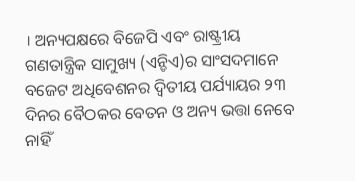। ଅନ୍ୟପକ୍ଷରେ ବିଜେପି ଏବଂ ରାଷ୍ଟ୍ରୀୟ ଗଣତାନ୍ତ୍ରିକ ସାମୁଖ୍ୟ (ଏନ୍ଡିଏ)ର ସାଂସଦମାନେ ବଜେଟ ଅଧିବେଶନର ଦ୍ବିତୀୟ ପର୍ଯ୍ୟାୟର ୨୩ ଦିନର ବୈଠକର ବେତନ ଓ ଅନ୍ୟ ଭତ୍ତା ନେବେ ନାହିଁ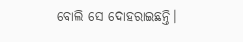ବୋଲି ସେ ଦୋହରାଇଛନ୍ତି।